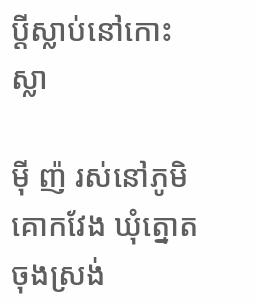ប្តីស្លាប់នៅកោះស្លា

ម៉ី ញ៉ រស់នៅភូមិគោកវែង ឃុំត្នោតចុងស្រង់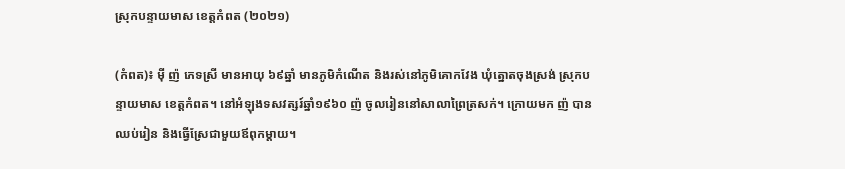ស្រុកបន្ទាយមាស ខេត្តកំពត (២០២១)

(កំពត)៖ ម៉ី ញ៉ ភេទស្រី មានអាយុ ៦៩ឆ្នាំ មានភូមិកំណើត និងរស់នៅភូមិគោកវែង ឃុំត្នោតចុងស្រង់ ស្រុកបន្ទាយមាស ខេត្តកំពត។ នៅអំឡុងទសវត្សរ៍ឆ្នាំ១៩៦០ ញ៉ ចូលរៀននៅសាលាព្រៃត្រសក់។ ក្រោយមក ញ៉ បានឈប់រៀន និងធ្វើស្រែជាមួយឪពុកម្ដាយ។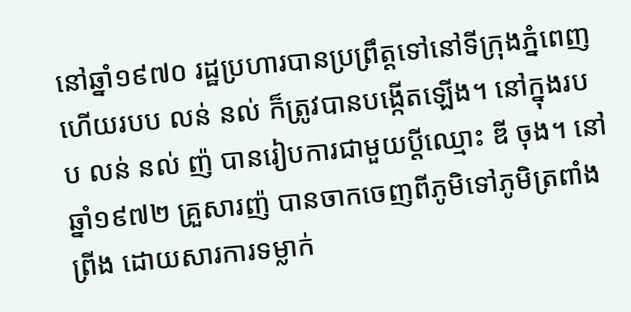នៅឆ្នាំ១៩៧០ រដ្ឋប្រហារបានប្រព្រឹត្តទៅនៅទីក្រុងភ្នំពេញ ហើយរបប លន់ នល់ ក៏ត្រូវបានបង្កើតឡើង។ នៅក្នុងរបប លន់ នល់ ញ៉ បានរៀបការជាមួយប្តីឈ្មោះ ឌី ចុង។ នៅឆ្នាំ១៩៧២ គ្រួសារញ៉ បានចាកចេញពីភូមិទៅភូមិត្រពាំងព្រីង ដោយសារការទម្លាក់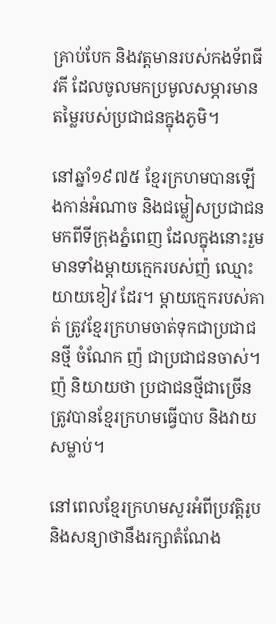គ្រាប់បែក និងវត្តមានរបស់កងទ័ពធីវគី ដែលចូលមកប្រមូលសម្ភារមានតម្លៃរបស់ប្រជាជនក្នុងភូមិ។

នៅឆ្នាំ១៩៧៥ ខ្មែរក្រហមបានឡើងកាន់អំណាច និងជម្លៀសប្រជាជនមកពីទីក្រុងភ្នំពេញ ដែលក្នុងនោះរួមមានទាំងម្ដាយក្មេករបស់ញ៉ ឈ្មោះ យាយខៀវ ដែរ។ ម្ដាយក្មេករបស់គាត់ ត្រូវខ្មែរក្រហមចាត់ទុកជាប្រជាជនថ្មី ចំណែក ញ៉ ជាប្រជាជនចាស់។ ញ៉ និយាយថា ប្រជាជនថ្មីជាច្រើន ត្រូវបានខ្មែរក្រហមធ្វើបាប និងវាយសម្លាប់។

នៅពេលខ្មែរក្រហមសួរអំពីប្រវត្តិរូប និងសន្យាថានឹងរក្សាតំណែង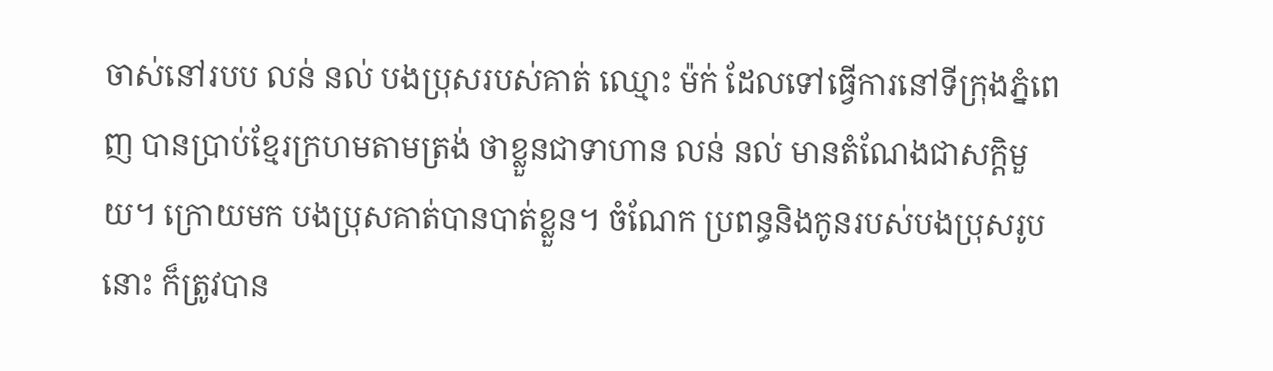ចាស់នៅរបប លន់ នល់ បងប្រុសរបស់គាត់ ឈ្មោះ ម៉ក់ ដែលទៅធ្វើការនៅទីក្រុងភ្នំពេញ បានប្រាប់ខ្មែរក្រហមតាមត្រង់ ថាខ្លួនជាទាហាន លន់ នល់ មានតំណែងជាសក្តិមួយ។ ក្រោយមក បងប្រុសគាត់បានបាត់ខ្លួន។ ចំណែក ប្រពន្ធនិងកូនរបស់បងប្រុសរូបនោះ ក៏ត្រូវបាន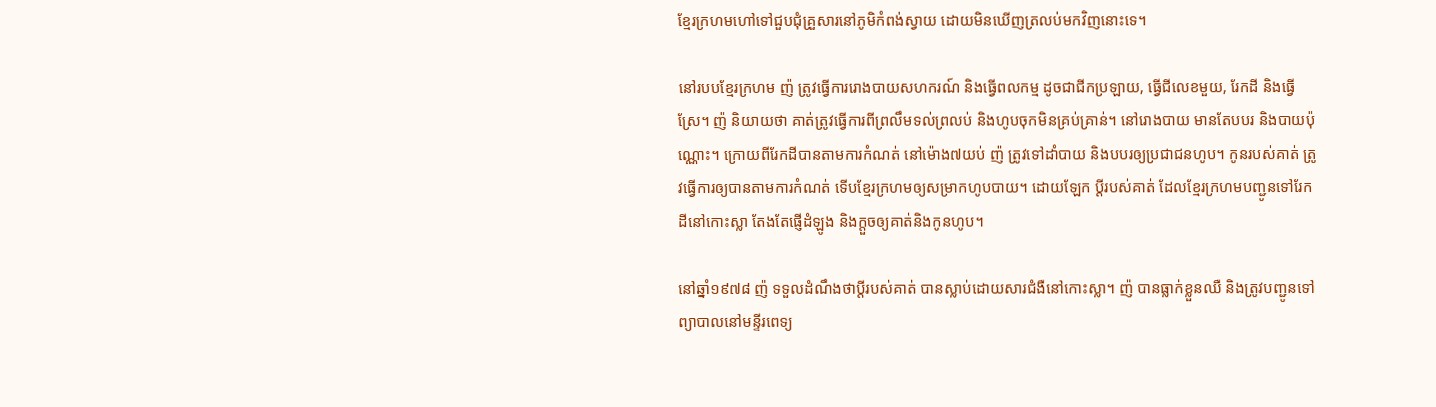ខ្មែរក្រហមហៅទៅជួបជុំគ្រួសារនៅភូមិកំពង់ស្វាយ ដោយមិនឃើញត្រលប់មកវិញនោះទេ។

នៅរបបខ្មែរក្រហម ញ៉ ត្រូវធ្វើការរោងបាយសហករណ៍ និងធ្វើពលកម្ម ដូចជាជីកប្រឡាយ, ធ្វើជីលេខមួយ, រែកដី និងធ្វើស្រែ។ ញ៉ និយាយថា គាត់ត្រូវធ្វើការពីព្រលឹមទល់ព្រលប់ និងហូបចុកមិនគ្រប់គ្រាន់។ នៅរោងបាយ មានតែបបរ និងបាយប៉ុណ្ណោះ។ ក្រោយពីរែកដីបានតាមការកំណត់ នៅម៉ោង៧យប់ ញ៉ ត្រូវទៅដាំបាយ និងបបរឲ្យប្រជាជនហូប។ កូនរបស់គាត់ ត្រូវធ្វើការឲ្យបានតាមការកំណត់ ទើបខ្មែរក្រហមឲ្យសម្រាកហូបបាយ។ ដោយឡែក ប្តីរបស់គាត់ ដែលខ្មែរក្រហមបញ្ជូនទៅរែកដីនៅកោះស្លា តែងតែផ្ញើដំឡូង និងក្តួចឲ្យគាត់និងកូនហូប។

នៅឆ្នាំ១៩៧៨ ញ៉ ទទួលដំណឹងថាប្តីរបស់គាត់ បានស្លាប់ដោយសារជំងឺនៅកោះស្លា។ ញ៉ បានធ្លាក់ខ្លួនឈឺ និងត្រូវបញ្ជូនទៅព្យាបាលនៅមន្ទីរពេទ្យ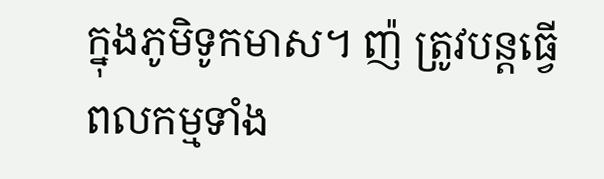ក្នុងភូមិទូកមាស។ ញ៉ ត្រូវបន្តធ្វើពលកម្មទាំង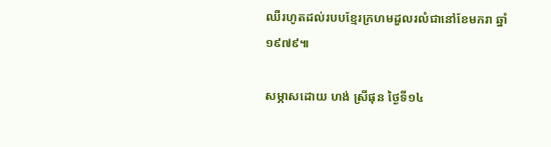ឈឺរហូតដល់របបខ្មែរក្រហមដួលរលំជានៅខែមករា ឆ្នាំ១៩៧៩៕

សម្ភាសដោយ ហង់ ស្រីផុន ថ្ងៃទី១៤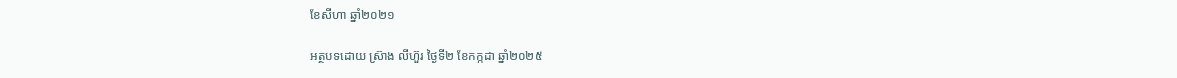ខែសីហា ឆ្នាំ២០២១

អត្ថបទដោយ ស្រ៊ាង លីហ៊ួរ ថ្ងៃទី២ ខែកក្កដា ឆ្នាំ២០២៥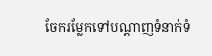ចែករម្លែកទៅបណ្តាញទំនាក់ទំ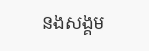នងសង្គម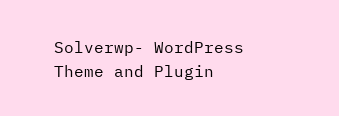Solverwp- WordPress Theme and Plugin